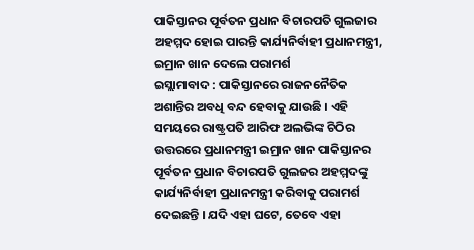ପାକିସ୍ତାନର ପୂର୍ବତନ ପ୍ରଧାନ ବିଚାରପତି ଗୁଲଜାର ଅହମ୍ମଦ ହୋଇ ପାରନ୍ତି କାର୍ଯ୍ୟନିର୍ବାହୀ ପ୍ରଧାନମନ୍ତ୍ରୀ, ଇମ୍ରାନ ଖାନ ଦେଲେ ପରାମର୍ଶ
ଇସ୍ଲାମାବାଦ : ପାକିସ୍ତାନରେ ରାଜନନୈତିକ ଅଶାନ୍ତିର ଅବଧି ବନ୍ଦ ହେବାକୁ ଯାଉଛି । ଏହି ସମୟରେ ରାଷ୍ଟ୍ରପତି ଆରିଫ ଅଲଭିଙ୍କ ଚିଠିର ଉତ୍ତରରେ ପ୍ରଧାନମନ୍ତ୍ରୀ ଇମ୍ରାନ ଖାନ ପାକିସ୍ତାନର ପୂର୍ବତନ ପ୍ରଧାନ ବିଚାରପତି ଗୁଲଜର ଅହମ୍ମଦଙ୍କୁ କାର୍ଯ୍ୟନିର୍ବାହୀ ପ୍ରଧାନମନ୍ତ୍ରୀ କରିବାକୁ ପରାମର୍ଶ ଦେଇଛନ୍ତି । ଯଦି ଏହା ଘଟେ, ତେବେ ଏହା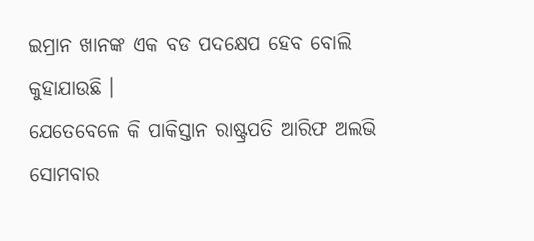ଇମ୍ରାନ ଖାନଙ୍କ ଏକ ବଡ ପଦକ୍ଷେପ ହେବ ବୋଲି କୁହାଯାଉଛି ।
ଯେତେବେଳେ କି ପାକିସ୍ତାନ ରାଷ୍ଟ୍ରପତି ଆରିଫ ଅଲଭି ସୋମବାର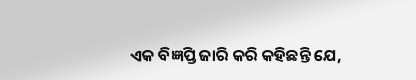ଏକ ବିଜ୍ଞପ୍ତି ଜାରି କରି କହିଛନ୍ତି ଯେ,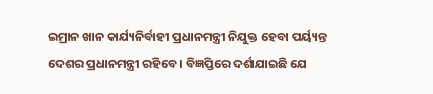ଇମ୍ରାନ ଖାନ କାର୍ଯ୍ୟନିର୍ବାହୀ ପ୍ରଧାନମନ୍ତ୍ରୀ ନିଯୁକ୍ତ ହେବା ପର୍ୟ୍ୟନ୍ତ ଦେଶର ପ୍ରଧାନମନ୍ତ୍ରୀ ରହିବେ । ବିଜ୍ଞପ୍ତିରେ ଦର୍ଶାଯାଇଛି ଯେ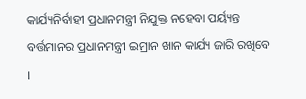କାର୍ଯ୍ୟନିର୍ବାହୀ ପ୍ରଧାନମନ୍ତ୍ରୀ ନିଯୁକ୍ତ ନହେବା ପର୍ୟ୍ୟନ୍ତ ବର୍ତ୍ତମାନର ପ୍ରଧାନମନ୍ତ୍ରୀ ଇମ୍ରାନ ଖାନ କାର୍ଯ୍ୟ ଜାରି ରଖିବେ ।